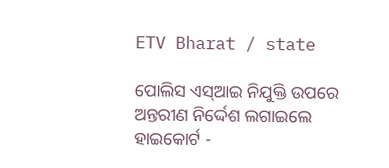ETV Bharat / state

ପୋଲିସ ଏସ୍‌ଆଇ ନିଯୁକ୍ତି ଉପରେ ଅନ୍ତରୀଣ ନିର୍ଦ୍ଦେଶ ଲଗାଇଲେ ହାଇକୋର୍ଟ -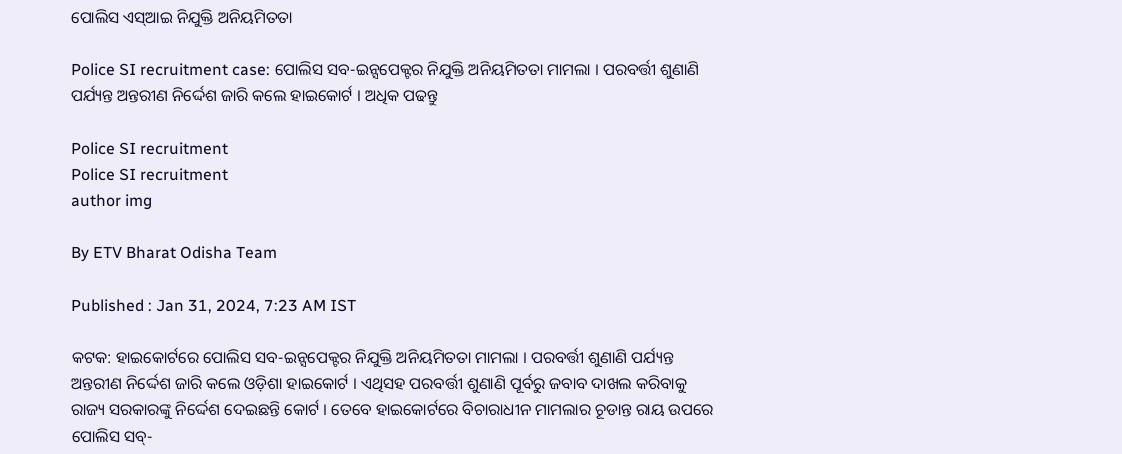ପୋଲିସ ଏସ୍‌ଆଇ ନିଯୁକ୍ତି ଅନିୟମିତତା

Police SI recruitment case: ପୋଲିସ ସବ-ଇନ୍ସପେକ୍ଟର ନିଯୁକ୍ତି ଅନିୟମିତତା ମାମଲା । ପରବର୍ତ୍ତୀ ଶୁଣାଣି ପର୍ଯ୍ୟନ୍ତ ଅନ୍ତରୀଣ ନିର୍ଦ୍ଦେଶ ଜାରି କଲେ ହାଇକୋର୍ଟ । ଅଧିକ ପଢନ୍ତୁ

Police SI recruitment
Police SI recruitment
author img

By ETV Bharat Odisha Team

Published : Jan 31, 2024, 7:23 AM IST

କଟକ: ହାଇକୋର୍ଟରେ ପୋଲିସ ସବ-ଇନ୍ସପେକ୍ଟର ନିଯୁକ୍ତି ଅନିୟମିତତା ମାମଲା । ପରବର୍ତ୍ତୀ ଶୁଣାଣି ପର୍ଯ୍ୟନ୍ତ ଅନ୍ତରୀଣ ନିର୍ଦ୍ଦେଶ ଜାରି କଲେ ଓଡ଼ିଶା ହାଇକୋର୍ଟ । ଏଥିସହ ପରବର୍ତ୍ତୀ ଶୁଣାଣି ପୂର୍ବରୁ ଜବାବ ଦାଖଲ କରିବାକୁ ରାଜ୍ୟ ସରକାରଙ୍କୁ ନିର୍ଦ୍ଦେଶ ଦେଇଛନ୍ତି କୋର୍ଟ । ତେବେ ହାଇକୋର୍ଟରେ ବିଚାରାଧୀନ ମାମଲାର ଚୂଡାନ୍ତ ରାୟ ଉପରେ ପୋଲିସ ସବ୍-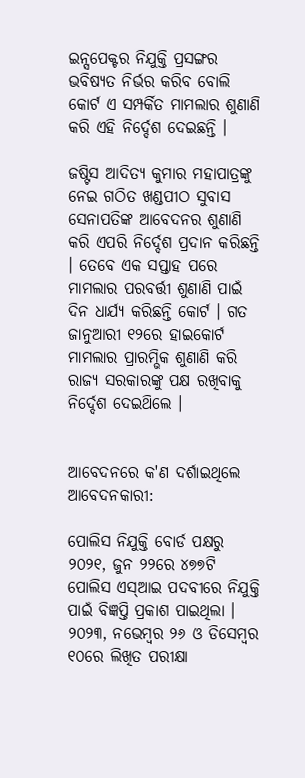ଇନ୍ସପେକ୍ଟର ନିଯୁକ୍ତି ପ୍ରସଙ୍ଗର ଭବିଷ୍ୟତ ନିର୍ଭର କରିବ ବୋଲି କୋର୍ଟ ଏ ସମ୍ପର୍କିତ ମାମଲାର ଶୁଣାଣି କରି ଏହି ନିର୍ଦ୍ଦେଶ ଦେଇଛନ୍ତି ।

ଜଷ୍ଟିସ ଆଦିତ୍ୟ କୁମାର ମହାପାତ୍ରଙ୍କୁ ନେଇ ଗଠିତ ଖଣ୍ଡପୀଠ ସୁବାସ ସେନାପତିଙ୍କ ଆବେଦନର ଶୁଣାଣି କରି ଏପରି ନିର୍ଦ୍ଦେଶ ପ୍ରଦାନ କରିଛନ୍ତି । ତେବେ ଏକ ସପ୍ତାହ ପରେ ମାମଲାର ପରବର୍ତ୍ତୀ ଶୁଣାଣି ପାଇଁ ଦିନ ଧାର୍ଯ୍ୟ କରିଛନ୍ତି କୋର୍ଟ । ଗତ ଜାନୁଆରୀ ୧୨ରେ ହାଇକୋର୍ଟ ମାମଲାର ପ୍ରାରମ୍ଭିକ ଶୁଣାଣି କରି ରାଜ୍ୟ ସରକାରଙ୍କୁ ପକ୍ଷ ରଖିବାକୁ ନିର୍ଦ୍ଦେଶ ଦେଇଥ‌ିଲେ ।


ଆବେଦନରେ କ'ଣ ଦର୍ଶାଇଥିଲେ ଆବେଦନକାରୀ:

ପୋଲିସ ନିଯୁକ୍ତି ବୋର୍ଡ ପକ୍ଷରୁ ୨୦୨୧, ଜୁନ ୨୨ରେ ୪୭୭ଟି ପୋଲିସ ଏସ୍ଆଇ ପଦବୀରେ ନିଯୁକ୍ତି ପାଇଁ ବିଜ୍ଞପ୍ତି ପ୍ରକାଶ ପାଇଥିଲା । ୨୦୨୩, ନଭେମ୍ବର ୨୬ ଓ ଡିସେମ୍ବର ୧୦ରେ ଲିଖିତ ପରୀକ୍ଷା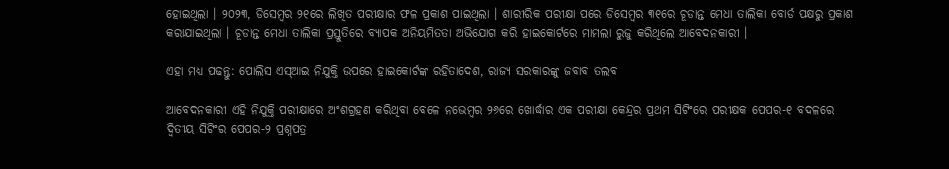ହୋଇଥିଲା । ୨୦୨୩, ଡିସେମ୍ବର ୨୧ରେ ଲିଖିତ ପରୀକ୍ଷାର ଫଳ ପ୍ରକାଶ ପାଇଥିଲା । ଶାରୀରିକ ପରୀକ୍ଷା ପରେ ଡିସେମ୍ବର ୩୧ରେ ଚୂଡାନ୍ତ ମେଧା ତାଲିକା ‌ବୋର୍ଡ ପକ୍ଷରୁ ପ୍ରକାଶ କରାଯାଇଥିଲା । ଚୂଡାନ୍ତ ମେଧା ତାଲିକା ପ୍ରସ୍ତୁତିରେ ବ୍ୟାପକ ଅନିୟମିତତା ଅଭିଯୋଗ କରି ହାଇକୋର୍ଟରେ ମାମଲା ରୁଜୁ କରିଥିଲେ ଆବେଦନକାରୀ ।

ଏହା ମଧ୍ୟ ପଢନ୍ତୁ: ପୋଲିସ ଏସ୍‌ଆଇ ନିଯୁକ୍ତି ଉପରେ ହାଇକୋର୍ଟଙ୍କ ରହିତାଦେଶ, ରାଜ୍ୟ ସରକାରଙ୍କୁ ଜବାବ ତଲବ

ଆବେଦନକାରୀ ଏହି ନିଯୁକ୍ତି ପରୀକ୍ଷାରେ ଅଂଶଗ୍ରହଣ କରିଥିବା ବେଳେ ନଭେମ୍ବର ୨୬ରେ ଖୋର୍ଦ୍ଧାର ଏକ ପରୀକ୍ଷା କେନ୍ଦ୍ରର ପ୍ରଥମ ସିଟିଂରେ ପରୀକ୍ଷକ ପେପର-୧ ବଦଳରେ ଦ୍ୱିତୀୟ ସିଟିଂର ପେପର-୨ ପ୍ରଶ୍ନପତ୍ର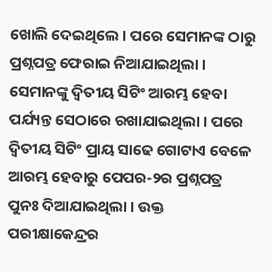ଖୋଲି ଦେଇଥିଲେ । ପରେ ସେମାନଙ୍କ ଠାରୁ ପ୍ରଶ୍ନପତ୍ର ଫେରାଇ ନିଆଯାଇଥିଲା । ସେମାନଙ୍କୁ ଦ୍ୱିତୀୟ ସିଟିଂ ଆରମ୍ଭ ହେବା ପର୍ଯ୍ୟନ୍ତ ସେଠାରେ ରଖାଯାଇଥିଲା । ପରେ ଦ୍ୱିତୀୟ ସିଟିଂ ପ୍ରାୟ ସାଢେ ଗୋଟାଏ ବେଳେ ଆରମ୍ଭ ହେବାରୁ ପେପର-୨ର ପ୍ରଶ୍ନପତ୍ର ପୁନଃ ଦିଆଯାଇଥିଲା । ଉକ୍ତ ପରୀକ୍ଷାକେନ୍ଦ୍ରର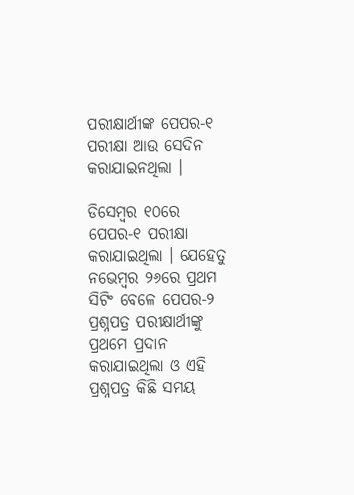ପରୀକ୍ଷାର୍ଥୀଙ୍କ ପେପର-୧ ପରୀକ୍ଷା ଆଉ ସେଦିନ କରାଯାଇନଥିଲା ।

ଡିସେମ୍ବର ୧୦ରେ ପେପର-୧ ପରୀକ୍ଷା କରାଯାଇଥିଲା । ଯେହେତୁ ନଭେମ୍ବର ୨୬ରେ ପ୍ରଥମ ସିଟିଂ ବେଳେ ପେପର-୨ ପ୍ରଶ୍ନପତ୍ର ପରୀକ୍ଷାର୍ଥୀଙ୍କୁ ପ୍ରଥମେ ପ୍ରଦାନ କରାଯାଇଥିଲା ଓ ଏହି ପ୍ରଶ୍ନପତ୍ର କିଛି ସମୟ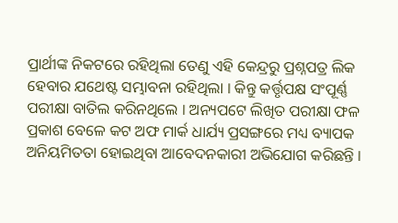ପ୍ରାର୍ଥୀଙ୍କ ନିକଟରେ ରହିଥିଲା ତେଣୁ ଏହି କେନ୍ଦ୍ରରୁ ପ୍ରଶ୍ନପତ୍ର ଲିକ ହେବାର ଯଥେଷ୍ଟ ସମ୍ଭାବନା ରହିଥିଲା । କିନ୍ତୁ କର୍ତ୍ତୃପକ୍ଷ ସଂପୂର୍ଣ୍ଣ ପରୀକ୍ଷା ବାତିଲ କରିନଥିଲେ । ଅନ୍ୟପଟେ ଲିଖିତ ପରୀକ୍ଷା ଫଳ ପ୍ରକାଶ ବେଳେ କଟ ଅଫ ମାର୍କ ଧାର୍ଯ୍ୟ ପ୍ରସଙ୍ଗରେ ମଧ୍ୟ ବ୍ୟାପକ ଅନିୟମିତତା ହୋଇଥିବା ଆବେଦନକାରୀ ଅଭିଯୋଗ କରିଛନ୍ତି ।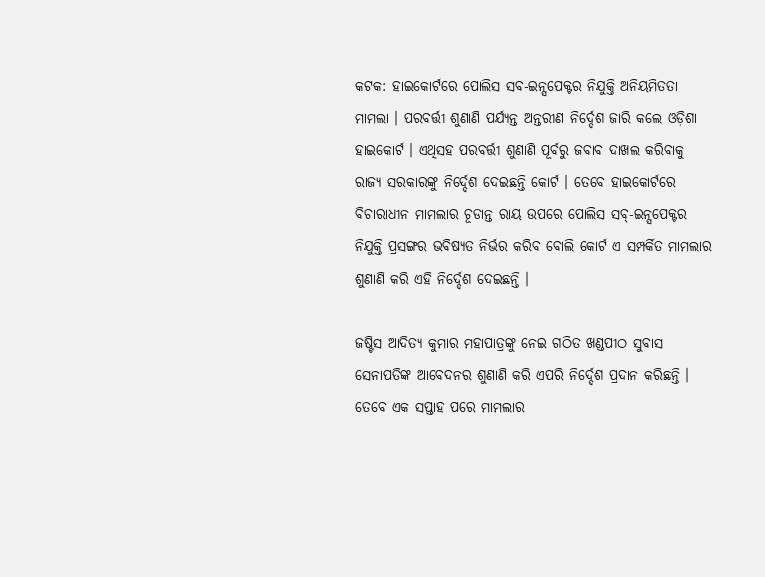କଟକ: ହାଇକୋର୍ଟରେ ପୋଲିସ ସବ-ଇନ୍ସପେକ୍ଟର ନିଯୁକ୍ତି ଅନିୟମିତତା ମାମଲା । ପରବର୍ତ୍ତୀ ଶୁଣାଣି ପର୍ଯ୍ୟନ୍ତ ଅନ୍ତରୀଣ ନିର୍ଦ୍ଦେଶ ଜାରି କଲେ ଓଡ଼ିଶା ହାଇକୋର୍ଟ । ଏଥିସହ ପରବର୍ତ୍ତୀ ଶୁଣାଣି ପୂର୍ବରୁ ଜବାବ ଦାଖଲ କରିବାକୁ ରାଜ୍ୟ ସରକାରଙ୍କୁ ନିର୍ଦ୍ଦେଶ ଦେଇଛନ୍ତି କୋର୍ଟ । ତେବେ ହାଇକୋର୍ଟରେ ବିଚାରାଧୀନ ମାମଲାର ଚୂଡାନ୍ତ ରାୟ ଉପରେ ପୋଲିସ ସବ୍-ଇନ୍ସପେକ୍ଟର ନିଯୁକ୍ତି ପ୍ରସଙ୍ଗର ଭବିଷ୍ୟତ ନିର୍ଭର କରିବ ବୋଲି କୋର୍ଟ ଏ ସମ୍ପର୍କିତ ମାମଲାର ଶୁଣାଣି କରି ଏହି ନିର୍ଦ୍ଦେଶ ଦେଇଛନ୍ତି ।

ଜଷ୍ଟିସ ଆଦିତ୍ୟ କୁମାର ମହାପାତ୍ରଙ୍କୁ ନେଇ ଗଠିତ ଖଣ୍ଡପୀଠ ସୁବାସ ସେନାପତିଙ୍କ ଆବେଦନର ଶୁଣାଣି କରି ଏପରି ନିର୍ଦ୍ଦେଶ ପ୍ରଦାନ କରିଛନ୍ତି । ତେବେ ଏକ ସପ୍ତାହ ପରେ ମାମଲାର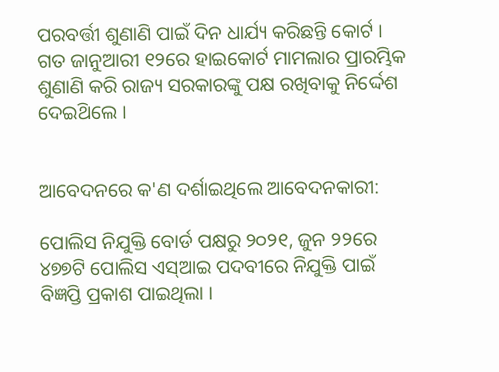ପରବର୍ତ୍ତୀ ଶୁଣାଣି ପାଇଁ ଦିନ ଧାର୍ଯ୍ୟ କରିଛନ୍ତି କୋର୍ଟ । ଗତ ଜାନୁଆରୀ ୧୨ରେ ହାଇକୋର୍ଟ ମାମଲାର ପ୍ରାରମ୍ଭିକ ଶୁଣାଣି କରି ରାଜ୍ୟ ସରକାରଙ୍କୁ ପକ୍ଷ ରଖିବାକୁ ନିର୍ଦ୍ଦେଶ ଦେଇଥ‌ିଲେ ।


ଆବେଦନରେ କ'ଣ ଦର୍ଶାଇଥିଲେ ଆବେଦନକାରୀ:

ପୋଲିସ ନିଯୁକ୍ତି ବୋର୍ଡ ପକ୍ଷରୁ ୨୦୨୧, ଜୁନ ୨୨ରେ ୪୭୭ଟି ପୋଲିସ ଏସ୍ଆଇ ପଦବୀରେ ନିଯୁକ୍ତି ପାଇଁ ବିଜ୍ଞପ୍ତି ପ୍ରକାଶ ପାଇଥିଲା ।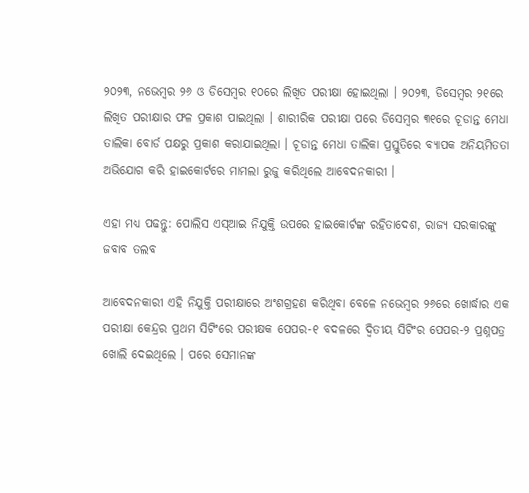୨୦୨୩, ନଭେମ୍ବର ୨୬ ଓ ଡିସେମ୍ବର ୧୦ରେ ଲିଖିତ ପରୀକ୍ଷା ହୋଇଥିଲା । ୨୦୨୩, ଡିସେମ୍ବର ୨୧ରେ ଲିଖିତ ପରୀକ୍ଷାର ଫଳ ପ୍ରକାଶ ପାଇଥିଲା । ଶାରୀରିକ ପରୀକ୍ଷା ପରେ ଡିସେମ୍ବର ୩୧ରେ ଚୂଡାନ୍ତ ମେଧା ତାଲିକା ‌ବୋର୍ଡ ପକ୍ଷରୁ ପ୍ରକାଶ କରାଯାଇଥିଲା । ଚୂଡାନ୍ତ ମେଧା ତାଲିକା ପ୍ରସ୍ତୁତିରେ ବ୍ୟାପକ ଅନିୟମିତତା ଅଭିଯୋଗ କରି ହାଇକୋର୍ଟରେ ମାମଲା ରୁଜୁ କରିଥିଲେ ଆବେଦନକାରୀ ।

ଏହା ମଧ୍ୟ ପଢନ୍ତୁ: ପୋଲିସ ଏସ୍‌ଆଇ ନିଯୁକ୍ତି ଉପରେ ହାଇକୋର୍ଟଙ୍କ ରହିତାଦେଶ, ରାଜ୍ୟ ସରକାରଙ୍କୁ ଜବାବ ତଲବ

ଆବେଦନକାରୀ ଏହି ନିଯୁକ୍ତି ପରୀକ୍ଷାରେ ଅଂଶଗ୍ରହଣ କରିଥିବା ବେଳେ ନଭେମ୍ବର ୨୬ରେ ଖୋର୍ଦ୍ଧାର ଏକ ପରୀକ୍ଷା କେନ୍ଦ୍ରର ପ୍ରଥମ ସିଟିଂରେ ପରୀକ୍ଷକ ପେପର-୧ ବଦଳରେ ଦ୍ୱିତୀୟ ସିଟିଂର ପେପର-୨ ପ୍ରଶ୍ନପତ୍ର ଖୋଲି ଦେଇଥିଲେ । ପରେ ସେମାନଙ୍କ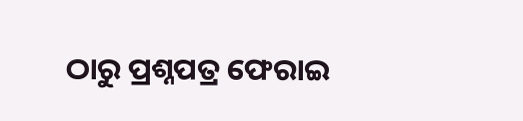ଠାରୁ ପ୍ରଶ୍ନପତ୍ର ଫେରାଇ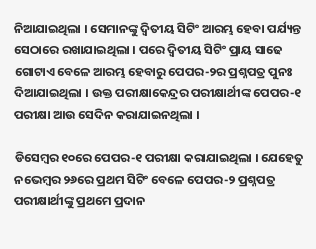ନିଆଯାଇଥିଲା । ସେମାନଙ୍କୁ ଦ୍ୱିତୀୟ ସିଟିଂ ଆରମ୍ଭ ହେବା ପର୍ଯ୍ୟନ୍ତ ସେଠାରେ ରଖାଯାଇଥିଲା । ପରେ ଦ୍ୱିତୀୟ ସିଟିଂ ପ୍ରାୟ ସାଢେ ଗୋଟାଏ ବେଳେ ଆରମ୍ଭ ହେବାରୁ ପେପର-୨ର ପ୍ରଶ୍ନପତ୍ର ପୁନଃ ଦିଆଯାଇଥିଲା । ଉକ୍ତ ପରୀକ୍ଷାକେନ୍ଦ୍ରର ପରୀକ୍ଷାର୍ଥୀଙ୍କ ପେପର-୧ ପରୀକ୍ଷା ଆଉ ସେଦିନ କରାଯାଇନଥିଲା ।

ଡିସେମ୍ବର ୧୦ରେ ପେପର-୧ ପରୀକ୍ଷା କରାଯାଇଥିଲା । ଯେହେତୁ ନଭେମ୍ବର ୨୬ରେ ପ୍ରଥମ ସିଟିଂ ବେଳେ ପେପର-୨ ପ୍ରଶ୍ନପତ୍ର ପରୀକ୍ଷାର୍ଥୀଙ୍କୁ ପ୍ରଥମେ ପ୍ରଦାନ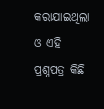କରାଯାଇଥିଲା ଓ ଏହି ପ୍ରଶ୍ନପତ୍ର କିଛି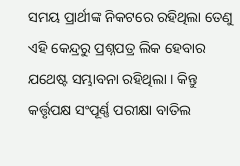ସମୟ ପ୍ରାର୍ଥୀଙ୍କ ନିକଟରେ ରହିଥିଲା ତେଣୁ ଏହି କେନ୍ଦ୍ରରୁ ପ୍ରଶ୍ନପତ୍ର ଲିକ ହେବାର ଯଥେଷ୍ଟ ସମ୍ଭାବନା ରହିଥିଲା । କିନ୍ତୁ କର୍ତ୍ତୃପକ୍ଷ ସଂପୂର୍ଣ୍ଣ ପରୀକ୍ଷା ବାତିଲ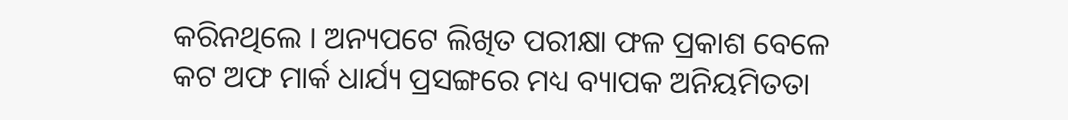କରିନଥିଲେ । ଅନ୍ୟପଟେ ଲିଖିତ ପରୀକ୍ଷା ଫଳ ପ୍ରକାଶ ବେଳେ କଟ ଅଫ ମାର୍କ ଧାର୍ଯ୍ୟ ପ୍ରସଙ୍ଗରେ ମଧ୍ୟ ବ୍ୟାପକ ଅନିୟମିତତା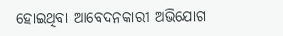ହୋଇଥିବା ଆବେଦନକାରୀ ଅଭିଯୋଗ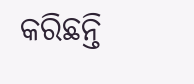କରିଛନ୍ତି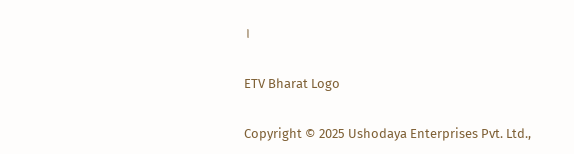।

ETV Bharat Logo

Copyright © 2025 Ushodaya Enterprises Pvt. Ltd.,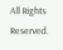All Rights Reserved.